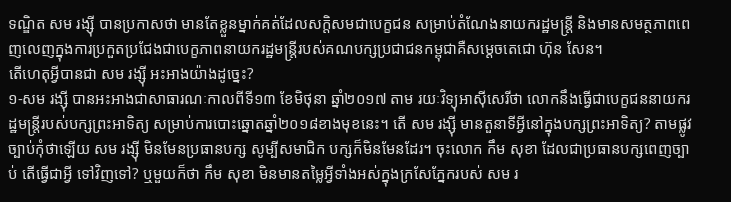ទណ្ឌិត សម រង្ស៊ី បានប្រកាសថា មានតែខ្លួនម្នាក់គត់ដែលសក្តិសមជាបេក្ខជន សម្រាប់តំណែងនាយករដ្ឋមន្ត្រី និងមានសមត្ថភាពពេញលេញក្នុងការប្រកួតប្រជែងជាបេក្ខភាពនាយករដ្ឋមន្ត្រីរបស់គណបក្សប្រជាជនកម្ពុជាគឺសម្តេចតេជោ ហ៊ុន សែន។
តើហេតុអ្វីបានជា សម រង្ស៊ី អះអាងយ៉ាងដូច្នេះ?
១-សម រង្ស៊ី បានអះអាងជាសាធារណៈកាលពីទី១៣ ខែមិថុនា ឆ្នាំ២០១៧ តាម រយៈវិទ្យុអាស៊ីសេរីថា លោកនឹងធ្វើជាបេក្ខជននាយករដ្ឋមន្រ្តីរបស់បក្សព្រះអាទិត្យ សម្រាប់ការបោះឆ្នោតឆ្នាំ២០១៨ខាងមុខនេះ។ តើ សម រង្ស៊ី មានតួនាទីអ្វីនៅក្នុងបក្សព្រះអាទិត្យ? តាមផ្លូវច្បាប់កុំថាឡើយ សម រង្ស៊ី មិនមែនប្រធានបក្ស សូម្បីសមាជិក បក្សក៏មិនមែនដែរ។ ចុះលោក កឹម សុខា ដែលជាប្រធានបក្សពេញច្បាប់ តើធ្វើជាអី្វ ទៅវិញទៅ? ឬមួយក៏ថា កឹម សុខា មិនមានតម្លៃអ្វីទាំងអស់ក្នុងក្រសែភ្នែករបស់ សម រ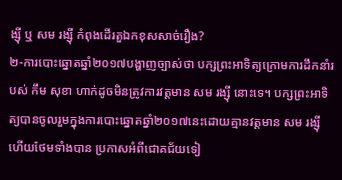ង្ស៊ី ឬ សម រង្ស៊ី កំពុងដើរតួឯកខុសសាច់រឿង?
២-ការបោះឆ្នោតឆ្នាំ២០១៧បង្ហាញច្បាស់ថា បក្សព្រះអាទិត្យក្រោមការដឹកនាំរបស់ កឹម សុខា ហាក់ដូចមិនត្រូវការវត្តមាន សម រង្ស៊ី នោះទេ។ បក្សព្រះអាទិត្យបានចូលរួមក្នុងការបោះឆ្នោតឆ្នាំ២០១៧នេះដោយគ្មានវត្តមាន សម រង្ស៊ី ហើយថែមទាំងបាន ប្រកាសអំពីជោគជ័យទៀ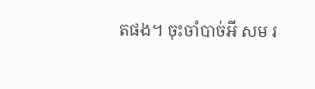តផង។ ចុះចាំបាច់អី សម រ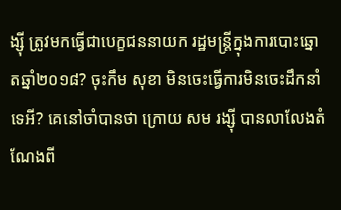ង្ស៊ី ត្រូវមកធ្វើជាបេក្ខជននាយក រដ្ឋមន្រ្តីក្នុងការបោះឆ្នោតឆ្នាំ២០១៨? ចុះកឹម សុខា មិនចេះធ្វើការមិនចេះដឹកនាំទេអី? គេនៅចាំបានថា ក្រោយ សម រង្ស៊ី បានលាលែងតំណែងពី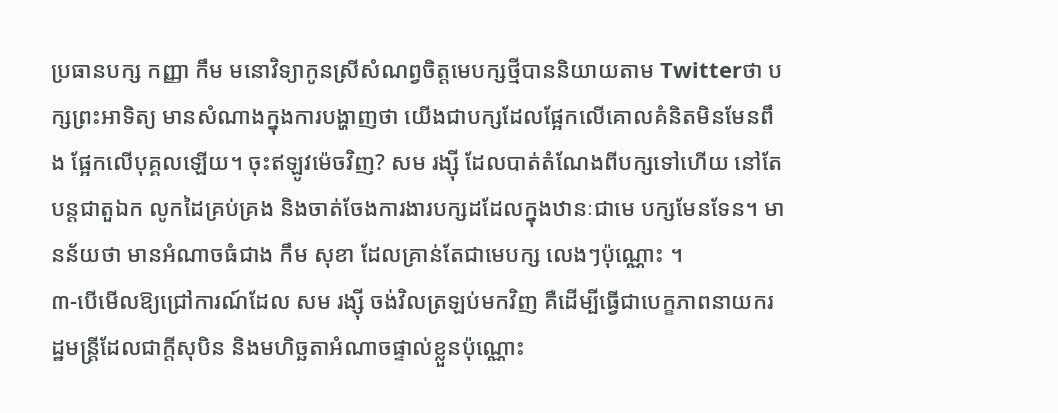ប្រធានបក្ស កញ្ញា កឹម មនោវិទ្យាកូនស្រីសំណព្វចិត្តមេបក្សថ្មីបាននិយាយតាម Twitterថា បក្សព្រះអាទិត្យ មានសំណាងក្នុងការបង្ហាញថា យើងជាបក្សដែលផ្អែកលើគោលគំនិតមិនមែនពឹង ផ្អែកលើបុគ្គលឡើយ។ ចុះឥឡូវម៉េចវិញ? សម រង្ស៊ី ដែលបាត់តំណែងពីបក្សទៅហើយ នៅតែបន្តជាតួឯក លូកដៃគ្រប់គ្រង និងចាត់ចែងការងារបក្សដដែលក្នុងឋានៈជាមេ បក្សមែនទែន។ មានន័យថា មានអំណាចធំជាង កឹម សុខា ដែលគ្រាន់តែជាមេបក្ស លេងៗប៉ុណ្ណោះ ។
៣-បើមើលឱ្យជ្រៅការណ៍ដែល សម រង្ស៊ី ចង់វិលត្រឡប់មកវិញ គឺដើម្បីធ្វើជាបេក្ខភាពនាយករដ្ឋមន្រ្តីដែលជាក្តីសុបិន និងមហិច្ឆតាអំណាចផ្ទាល់ខ្លួនប៉ុណ្ណោះ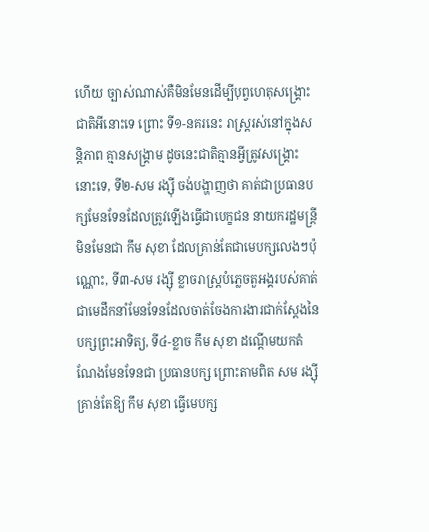ហើយ ច្បាស់ណាស់គឺមិនមែនដើម្បីបុព្វហេតុសង្គ្រោះជាតិអីនោះទេ ព្រោះ ទី១-នគរនេះ រាស្រ្តរស់នៅក្នុងសន្តិភាព គ្មានសង្រ្គាម ដូចនេះជាតិគ្មានអ្វីត្រូវសង្គ្រោះនោះទេ, ទី២-សម រង្ស៊ី ចង់បង្ហាញថា គាត់ជាប្រធានបក្សមែនទែនដែលត្រូវឡើងធ្វើជាបេក្ខជន នាយករដ្ឋមន្រ្តីមិនមែនជា កឹម សុខា ដែលគ្រាន់តែជាមេបក្សលេងៗប៉ុណ្ណោះ, ទី៣-សម រង្ស៊ី ខ្លាចរាស្រ្តបំភ្លេចតួអង្គរបស់គាត់ជាមេដឹកនាំមែនទែនដែលចាត់ចែងការងារជាក់ស្តែងនៃបក្សព្រះអាទិត្យ, ទី៤-ខ្លាច កឹម សុខា ដណ្តើមយកតំណែងមែនទែនជា ប្រធានបក្ស ព្រោះតាមពិត សម រង្ស៊ី គ្រាន់តែឱ្យ កឹម សុខា ធ្វើមេបក្ស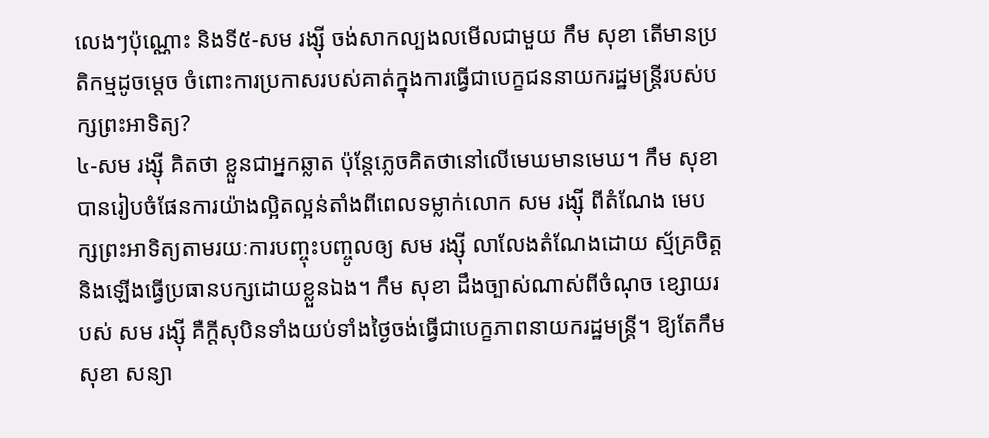លេងៗប៉ុណ្ណោះ និងទី៥-សម រង្ស៊ី ចង់សាកល្បងលមើលជាមួយ កឹម សុខា តើមានប្រតិកម្មដូចម្តេច ចំពោះការប្រកាសរបស់គាត់ក្នុងការធ្វើជាបេក្ខជននាយករដ្ឋមន្រ្តីរបស់បក្សព្រះអាទិត្យ?
៤-សម រង្ស៊ី គិតថា ខ្លួនជាអ្នកឆ្លាត ប៉ុន្តែភ្លេចគិតថានៅលើមេឃមានមេឃ។ កឹម សុខា បានរៀបចំផែនការយ៉ាងល្អិតល្អន់តាំងពីពេលទម្លាក់លោក សម រង្ស៊ី ពីតំណែង មេបក្សព្រះអាទិត្យតាមរយៈការបញ្ចុះបញ្ចូលឲ្យ សម រង្ស៊ី លាលែងតំណែងដោយ ស្ម័គ្រចិត្ត និងឡើងធ្វើប្រធានបក្សដោយខ្លួនឯង។ កឹម សុខា ដឹងច្បាស់ណាស់ពីចំណុច ខ្សោយរបស់ សម រង្ស៊ី គឺក្តីសុបិនទាំងយប់ទាំងថ្ងៃចង់ធ្វើជាបេក្ខភាពនាយករដ្ឋមន្រ្តី។ ឱ្យតែកឹម សុខា សន្យា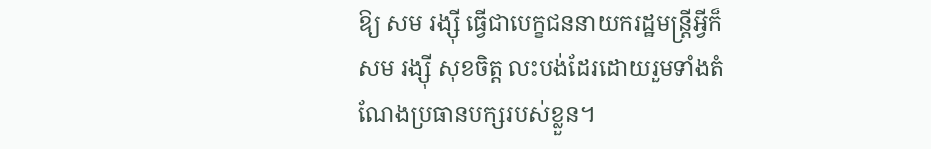ឱ្យ សម រង្ស៊ី ធ្វើជាបេក្ខជននាយករដ្ឋមន្រ្តីអ្វីក៏សម រង្ស៊ី សុខចិត្ត លះបង់ដែរដោយរួមទាំងតំណែងប្រធានបក្សរបស់ខ្លួន។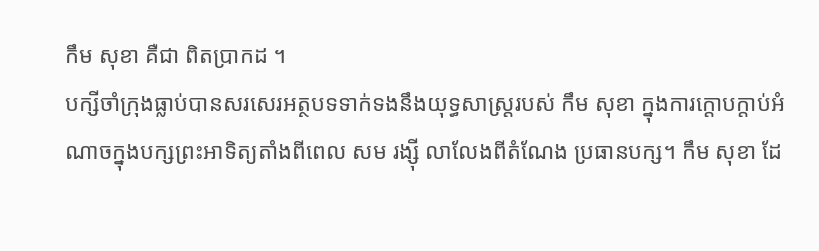កឹម សុខា គឺជា ពិតប្រាកដ ។
បក្សីចាំក្រុងធ្លាប់បានសរសេរអត្ថបទទាក់ទងនឹងយុទ្ធសាស្រ្តរបស់ កឹម សុខា ក្នុងការក្តោបក្តាប់អំណាចក្នុងបក្សព្រះអាទិត្យតាំងពីពេល សម រង្ស៊ី លាលែងពីតំណែង ប្រធានបក្ស។ កឹម សុខា ដែ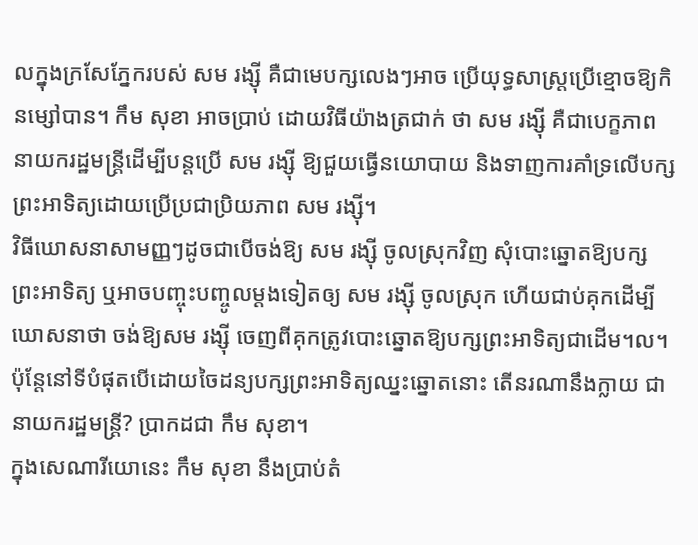លក្នុងក្រសែភ្នែករបស់ សម រង្ស៊ី គឺជាមេបក្សលេងៗអាច ប្រើយុទ្ធសាស្រ្តប្រើខ្មោចឱ្យកិនម្សៅបាន។ កឹម សុខា អាចប្រាប់ ដោយវិធីយ៉ាងត្រជាក់ ថា សម រង្ស៊ី គឺជាបេក្ខភាពនាយករដ្ឋមន្រ្តីដើម្បីបន្តប្រើ សម រង្ស៊ី ឱ្យជួយធ្វើនយោបាយ និងទាញការគាំទ្រលើបក្សព្រះអាទិត្យដោយប្រើប្រជាប្រិយភាព សម រង្ស៊ី។
វិធីឃោសនាសាមញ្ញៗដូចជាបើចង់ឱ្យ សម រង្ស៊ី ចូលស្រុកវិញ សុំបោះឆ្នោតឱ្យបក្ស ព្រះអាទិត្យ ឬអាចបញ្ចុះបញ្ចូលម្តងទៀតឲ្យ សម រង្ស៊ី ចូលស្រុក ហើយជាប់គុកដើម្បី ឃោសនាថា ចង់ឱ្យសម រង្ស៊ី ចេញពីគុកត្រូវបោះឆ្នោតឱ្យបក្សព្រះអាទិត្យជាដើម។ល។ ប៉ុន្តែនៅទីបំផុតបើដោយចៃដន្យបក្សព្រះអាទិត្យឈ្នះឆ្នោតនោះ តើនរណានឹងក្លាយ ជានាយករដ្ឋមន្រ្តី? ប្រាកដជា កឹម សុខា។
ក្នុងសេណារីយោនេះ កឹម សុខា នឹងប្រាប់តំ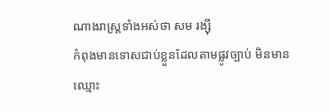ណាងរាស្រ្តទាំងអស់ថា សម រង្ស៊ី
កំពុងមានទោសជាប់ខ្លួនដែលតាមផ្លូវច្បាប់ មិនមានឈ្មោះ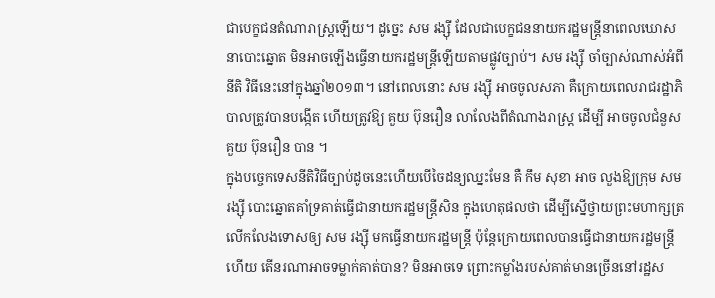ជាបេក្ខជនតំណារាស្រ្តឡើយ។ ដូច្នេះ សម រង្ស៊ី ដែលជាបេក្ខជននាយករដ្ឋមន្រ្តីនាពេលឃោសនាបោះឆ្នោត មិនអាចឡើងធ្វើនាយករដ្ឋមន្រ្តីឡើយតាមផ្លូវច្បាប់។ សម រង្ស៊ី ចាំច្បាស់ណាស់អំពីនីតិ វិធីនេះនៅក្នុងឆ្នាំ២០១៣។ នៅពេលនោះ សម រង្ស៊ី អាចចូលសភា គឺក្រោយពេលរាជរដ្ឋាភិបាលត្រូវបានបង្កើត ហើយត្រូវឱ្យ គួយ ប៊ុនរឿន លាលែងពីតំណាងរាស្រ្ត ដើម្បី អាចចូលជំនួស គួយ ប៊ុនរឿន បាន ។
ក្នុងបច្ចេកទេសនីតិវិធីច្បាប់ដូចនេះហើយបើចៃដន្យឈ្នះមែន គឺ កឹម សុខា អាច លួងឱ្យក្រុម សម រង្ស៊ី បោះឆ្នោតគាំទ្រគាត់ធ្វើជានាយករដ្ឋមន្រ្តីសិន ក្នុងហេតុផលថា ដើម្បីស្នើថ្វាយព្រះមហាក្សត្រ លើកលែងទោសឲ្យ សម រង្ស៊ី មកធ្វើនាយករដ្ឋមន្រ្តី ប៉ុន្តែក្រោយពេលបានធ្វើជានាយករដ្ឋមន្រ្តីហើយ តើនរណាអាចទម្លាក់គាត់បាន? មិនអាចទេ ព្រោះកម្លាំងរបស់គាត់មានច្រើននៅរដ្ឋស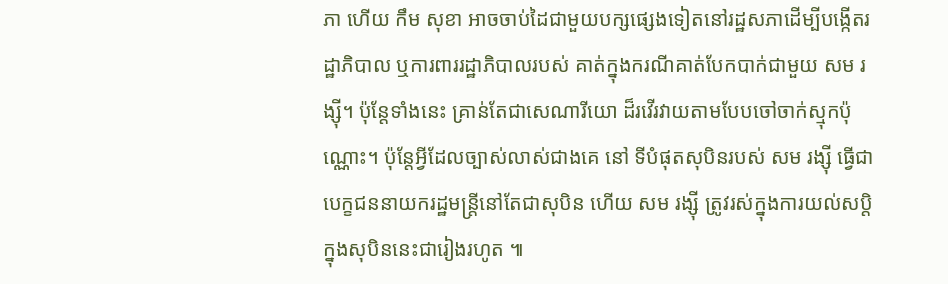ភា ហើយ កឹម សុខា អាចចាប់ដៃជាមួយបក្សផ្សេងទៀតនៅរដ្ឋសភាដើម្បីបង្កើតរដ្ឋាភិបាល ឬការពាររដ្ឋាភិបាលរបស់ គាត់ក្នុងករណីគាត់បែកបាក់ជាមួយ សម រង្ស៊ី។ ប៉ុន្តែទាំងនេះ គ្រាន់តែជាសេណារីយោ ដ៏រវើរវាយតាមបែបចៅចាក់ស្មុកប៉ុណ្ណោះ។ ប៉ុន្តែអ្វីដែលច្បាស់លាស់ជាងគេ នៅ ទីបំផុតសុបិនរបស់ សម រង្ស៊ី ធ្វើជាបេក្ខជននាយករដ្ឋមន្រ្តីនៅតែជាសុបិន ហើយ សម រង្ស៊ី ត្រូវរស់ក្នុងការយល់សប្តិក្នុងសុបិននេះជារៀងរហូត ៕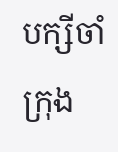បក្សីចាំក្រុង